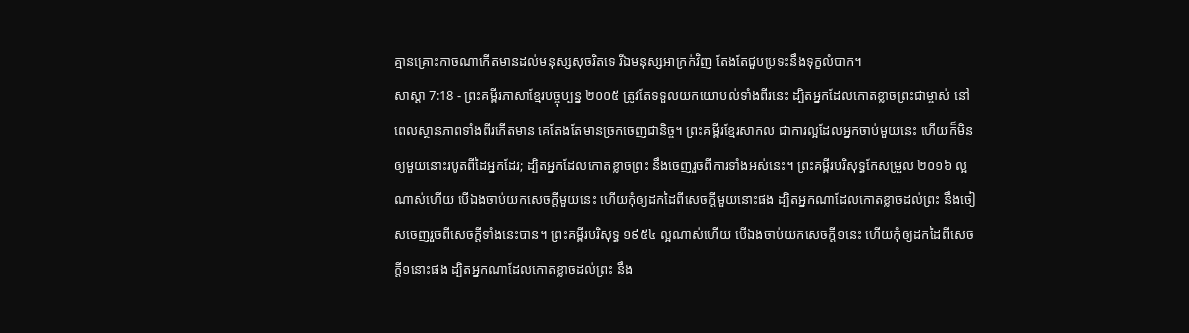គ្មានគ្រោះកាចណាកើតមានដល់មនុស្សសុចរិតទេ រីឯមនុស្សអាក្រក់វិញ តែងតែជួបប្រទះនឹងទុក្ខលំបាក។
សាស្តា 7:18 - ព្រះគម្ពីរភាសាខ្មែរបច្ចុប្បន្ន ២០០៥ ត្រូវតែទទួលយកយោបល់ទាំងពីរនេះ ដ្បិតអ្នកដែលកោតខ្លាចព្រះជាម្ចាស់ នៅពេលស្ថានភាពទាំងពីរកើតមាន គេតែងតែមានច្រកចេញជានិច្ច។ ព្រះគម្ពីរខ្មែរសាកល ជាការល្អដែលអ្នកចាប់មួយនេះ ហើយក៏មិនឲ្យមួយនោះរបូតពីដៃអ្នកដែរ; ដ្បិតអ្នកដែលកោតខ្លាចព្រះ នឹងចេញរួចពីការទាំងអស់នេះ។ ព្រះគម្ពីរបរិសុទ្ធកែសម្រួល ២០១៦ ល្អណាស់ហើយ បើឯងចាប់យកសេចក្ដីមួយនេះ ហើយកុំឲ្យដកដៃពីសេចក្ដីមួយនោះផង ដ្បិតអ្នកណាដែលកោតខ្លាចដល់ព្រះ នឹងចៀសចេញរួចពីសេចក្ដីទាំងនេះបាន។ ព្រះគម្ពីរបរិសុទ្ធ ១៩៥៤ ល្អណាស់ហើយ បើឯងចាប់យកសេចក្ដី១នេះ ហើយកុំឲ្យដកដៃពីសេចក្ដី១នោះផង ដ្បិតអ្នកណាដែលកោតខ្លាចដល់ព្រះ នឹង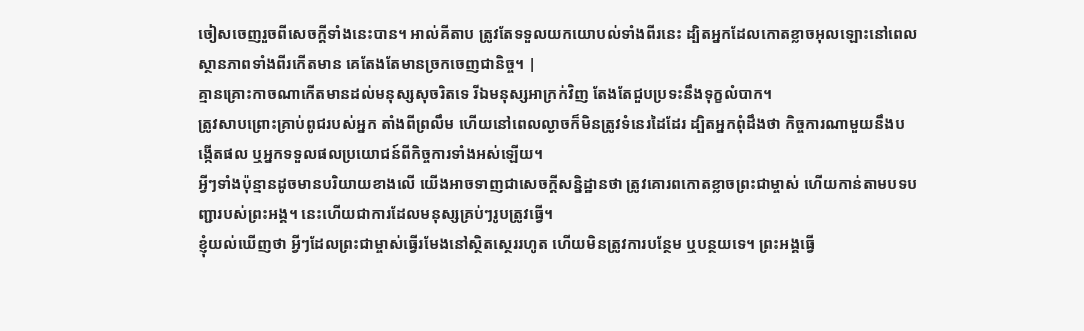ចៀសចេញរួចពីសេចក្ដីទាំងនេះបាន។ អាល់គីតាប ត្រូវតែទទួលយកយោបល់ទាំងពីរនេះ ដ្បិតអ្នកដែលកោតខ្លាចអុលឡោះនៅពេលស្ថានភាពទាំងពីរកើតមាន គេតែងតែមានច្រកចេញជានិច្ច។ |
គ្មានគ្រោះកាចណាកើតមានដល់មនុស្សសុចរិតទេ រីឯមនុស្សអាក្រក់វិញ តែងតែជួបប្រទះនឹងទុក្ខលំបាក។
ត្រូវសាបព្រោះគ្រាប់ពូជរបស់អ្នក តាំងពីព្រលឹម ហើយនៅពេលល្ងាចក៏មិនត្រូវទំនេរដៃដែរ ដ្បិតអ្នកពុំដឹងថា កិច្ចការណាមួយនឹងបង្កើតផល ឬអ្នកទទួលផលប្រយោជន៍ពីកិច្ចការទាំងអស់ឡើយ។
អ្វីៗទាំងប៉ុន្មានដូចមានបរិយាយខាងលើ យើងអាចទាញជាសេចក្ដីសន្និដ្ឋានថា ត្រូវគោរពកោតខ្លាចព្រះជាម្ចាស់ ហើយកាន់តាមបទបញ្ជារបស់ព្រះអង្គ។ នេះហើយជាការដែលមនុស្សគ្រប់ៗរូបត្រូវធ្វើ។
ខ្ញុំយល់ឃើញថា អ្វីៗដែលព្រះជាម្ចាស់ធ្វើរមែងនៅស្ថិតស្ថេររហូត ហើយមិនត្រូវការបន្ថែម ឬបន្ថយទេ។ ព្រះអង្គធ្វើ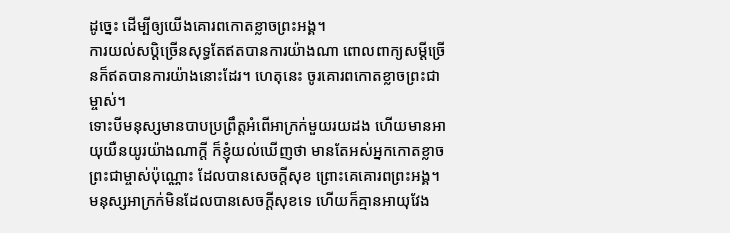ដូច្នេះ ដើម្បីឲ្យយើងគោរពកោតខ្លាចព្រះអង្គ។
ការយល់សប្ដិច្រើនសុទ្ធតែឥតបានការយ៉ាងណា ពោលពាក្យសម្ដីច្រើនក៏ឥតបានការយ៉ាងនោះដែរ។ ហេតុនេះ ចូរគោរពកោតខ្លាចព្រះជាម្ចាស់។
ទោះបីមនុស្សមានបាបប្រព្រឹត្តអំពើអាក្រក់មួយរយដង ហើយមានអាយុយឺនយូរយ៉ាងណាក្ដី ក៏ខ្ញុំយល់ឃើញថា មានតែអស់អ្នកកោតខ្លាចព្រះជាម្ចាស់ប៉ុណ្ណោះ ដែលបានសេចក្ដីសុខ ព្រោះគេគោរពព្រះអង្គ។
មនុស្សអាក្រក់មិនដែលបានសេចក្ដីសុខទេ ហើយក៏គ្មានអាយុវែង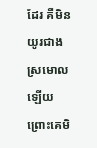ដែរ គឺមិនយូរជាងស្រមោលឡើយ ព្រោះគេមិ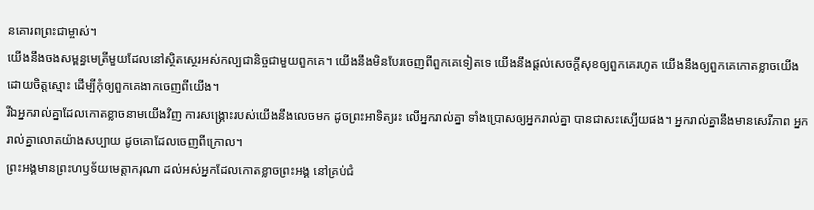នគោរពព្រះជាម្ចាស់។
យើងនឹងចងសម្ពន្ធមេត្រីមួយដែលនៅស្ថិតស្ថេរអស់កល្បជានិច្ចជាមួយពួកគេ។ យើងនឹងមិនបែរចេញពីពួកគេទៀតទេ យើងនឹងផ្ដល់សេចក្ដីសុខឲ្យពួកគេរហូត យើងនឹងឲ្យពួកគេកោតខ្លាចយើងដោយចិត្តស្មោះ ដើម្បីកុំឲ្យពួកគេងាកចេញពីយើង។
រីឯអ្នករាល់គ្នាដែលកោតខ្លាចនាមយើងវិញ ការសង្គ្រោះរបស់យើងនឹងលេចមក ដូចព្រះអាទិត្យរះ លើអ្នករាល់គ្នា ទាំងប្រោសឲ្យអ្នករាល់គ្នា បានជាសះស្បើយផង។ អ្នករាល់គ្នានឹងមានសេរីភាព អ្នករាល់គ្នាលោតយ៉ាងសប្បាយ ដូចគោដែលចេញពីក្រោល។
ព្រះអង្គមានព្រះហឫទ័យមេត្តាករុណា ដល់អស់អ្នកដែលកោតខ្លាចព្រះអង្គ នៅគ្រប់ជំ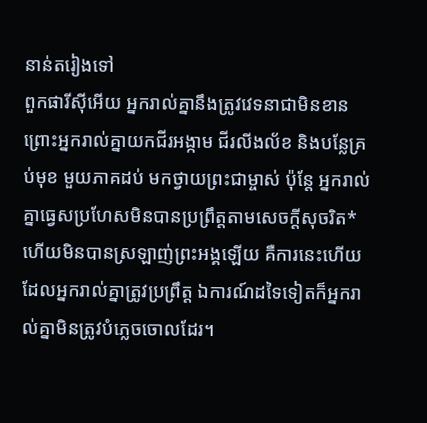នាន់តរៀងទៅ
ពួកផារីស៊ីអើយ អ្នករាល់គ្នានឹងត្រូវវេទនាជាមិនខាន ព្រោះអ្នករាល់គ្នាយកជីរអង្កាម ជីរលីងល័ខ និងបន្លែគ្រប់មុខ មួយភាគដប់ មកថ្វាយព្រះជាម្ចាស់ ប៉ុន្តែ អ្នករាល់គ្នាធ្វេសប្រហែសមិនបានប្រព្រឹត្តតាមសេចក្ដីសុចរិត* ហើយមិនបានស្រឡាញ់ព្រះអង្គឡើយ គឺការនេះហើយដែលអ្នករាល់គ្នាត្រូវប្រព្រឹត្ត ឯការណ៍ដទៃទៀតក៏អ្នករាល់គ្នាមិនត្រូវបំភ្លេចចោលដែរ។